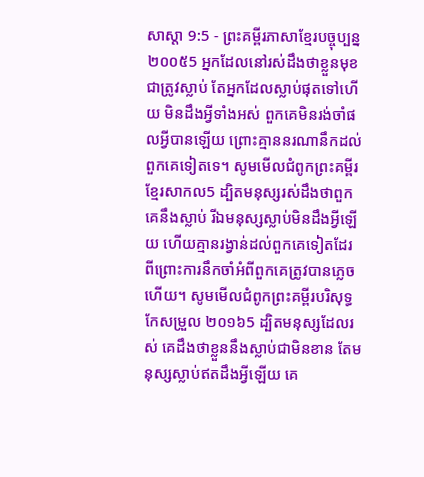សាស្តា 9:5 - ព្រះគម្ពីរភាសាខ្មែរបច្ចុប្បន្ន ២០០៥5 អ្នកដែលនៅរស់ដឹងថាខ្លួនមុខជាត្រូវស្លាប់ តែអ្នកដែលស្លាប់ផុតទៅហើយ មិនដឹងអ្វីទាំងអស់ ពួកគេមិនរង់ចាំផលអ្វីបានឡើយ ព្រោះគ្មាននរណានឹកដល់ពួកគេទៀតទេ។ សូមមើលជំពូកព្រះគម្ពីរខ្មែរសាកល5 ដ្បិតមនុស្សរស់ដឹងថាពួកគេនឹងស្លាប់ រីឯមនុស្សស្លាប់មិនដឹងអ្វីឡើយ ហើយគ្មានរង្វាន់ដល់ពួកគេទៀតដែរ ពីព្រោះការនឹកចាំអំពីពួកគេត្រូវបានភ្លេចហើយ។ សូមមើលជំពូកព្រះគម្ពីរបរិសុទ្ធកែសម្រួល ២០១៦5 ដ្បិតមនុស្សដែលរស់ គេដឹងថាខ្លួននឹងស្លាប់ជាមិនខាន តែមនុស្សស្លាប់ឥតដឹងអ្វីឡើយ គេ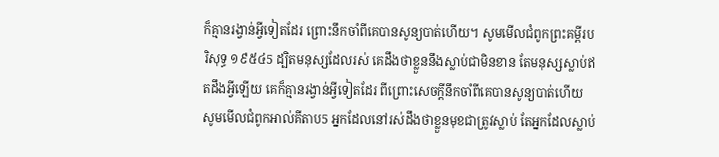ក៏គ្មានរង្វាន់អ្វីទៀតដែរ ព្រោះនឹកចាំពីគេបានសូន្យបាត់ហើយ។ សូមមើលជំពូកព្រះគម្ពីរបរិសុទ្ធ ១៩៥៤5 ដ្បិតមនុស្សដែលរស់ គេដឹងថាខ្លួននឹងស្លាប់ជាមិនខាន តែមនុស្សស្លាប់ឥតដឹងអ្វីឡើយ គេក៏គ្មានរង្វាន់អ្វីទៀតដែរ ពីព្រោះសេចក្ដីនឹកចាំពីគេបានសូន្យបាត់ហើយ សូមមើលជំពូកអាល់គីតាប5 អ្នកដែលនៅរស់ដឹងថាខ្លួនមុខជាត្រូវស្លាប់ តែអ្នកដែលស្លាប់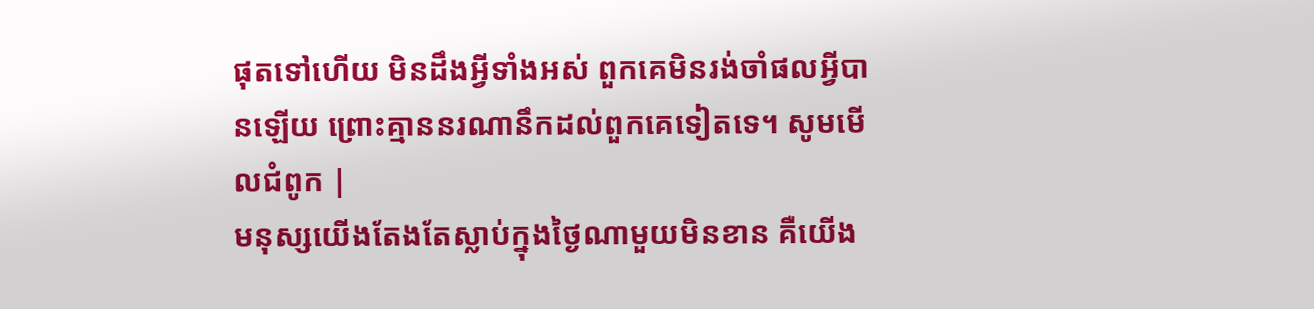ផុតទៅហើយ មិនដឹងអ្វីទាំងអស់ ពួកគេមិនរង់ចាំផលអ្វីបានឡើយ ព្រោះគ្មាននរណានឹកដល់ពួកគេទៀតទេ។ សូមមើលជំពូក |
មនុស្សយើងតែងតែស្លាប់ក្នុងថ្ងៃណាមួយមិនខាន គឺយើង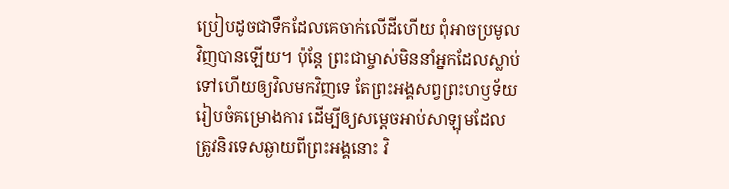ប្រៀបដូចជាទឹកដែលគេចាក់លើដីហើយ ពុំអាចប្រមូលវិញបានឡើយ។ ប៉ុន្តែ ព្រះជាម្ចាស់មិននាំអ្នកដែលស្លាប់ទៅហើយឲ្យវិលមកវិញទេ តែព្រះអង្គសព្វព្រះហឫទ័យរៀបចំគម្រោងការ ដើម្បីឲ្យសម្ដេចអាប់សាឡុមដែលត្រូវនិរទេសឆ្ងាយពីព្រះអង្គនោះ វិ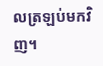លត្រឡប់មកវិញ។